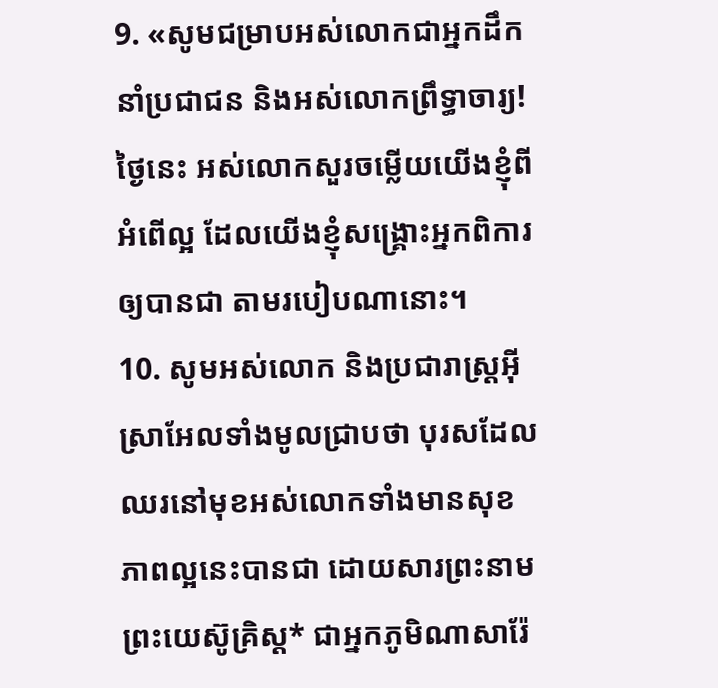9. «សូមជម្រាបអស់លោកជាអ្នកដឹកនាំប្រជាជន និងអស់លោកព្រឹទ្ធាចារ្យ! ថ្ងៃនេះ អស់លោកសួរចម្លើយយើងខ្ញុំពីអំពើល្អ ដែលយើងខ្ញុំសង្គ្រោះអ្នកពិការឲ្យបានជា តាមរបៀបណានោះ។
10. សូមអស់លោក និងប្រជារាស្ដ្រអ៊ីស្រាអែលទាំងមូលជ្រាបថា បុរសដែលឈរនៅមុខអស់លោកទាំងមានសុខភាពល្អនេះបានជា ដោយសារព្រះនាមព្រះយេស៊ូគ្រិស្ដ* ជាអ្នកភូមិណាសារ៉ែ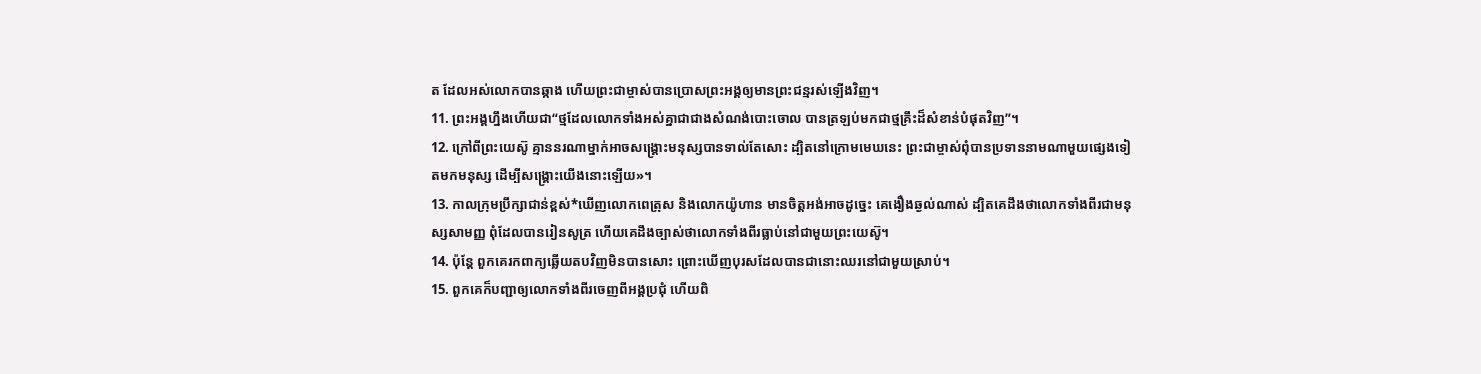ត ដែលអស់លោកបានឆ្កាង ហើយព្រះជាម្ចាស់បានប្រោសព្រះអង្គឲ្យមានព្រះជន្មរស់ឡើងវិញ។
11. ព្រះអង្គហ្នឹងហើយជា“ថ្មដែលលោកទាំងអស់គ្នាជាជាងសំណង់បោះចោល បានត្រឡប់មកជាថ្មគ្រឹះដ៏សំខាន់បំផុតវិញ”។
12. ក្រៅពីព្រះយេស៊ូ គ្មាននរណាម្នាក់អាចសង្គ្រោះមនុស្សបានទាល់តែសោះ ដ្បិតនៅក្រោមមេឃនេះ ព្រះជាម្ចាស់ពុំបានប្រទាននាមណាមួយផ្សេងទៀតមកមនុស្ស ដើម្បីសង្គ្រោះយើងនោះឡើយ»។
13. កាលក្រុមប្រឹក្សាជាន់ខ្ពស់*ឃើញលោកពេត្រុស និងលោកយ៉ូហាន មានចិត្តអង់អាចដូច្នេះ គេងឿងឆ្ងល់ណាស់ ដ្បិតគេដឹងថាលោកទាំងពីរជាមនុស្សសាមញ្ញ ពុំដែលបានរៀនសូត្រ ហើយគេដឹងច្បាស់ថាលោកទាំងពីរធ្លាប់នៅជាមួយព្រះយេស៊ូ។
14. ប៉ុន្តែ ពួកគេរកពាក្យឆ្លើយតបវិញមិនបានសោះ ព្រោះឃើញបុរសដែលបានជានោះឈរនៅជាមួយស្រាប់។
15. ពួកគេក៏បញ្ជាឲ្យលោកទាំងពីរចេញពីអង្គប្រជុំ ហើយពិ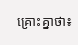គ្រោះគ្នាថា៖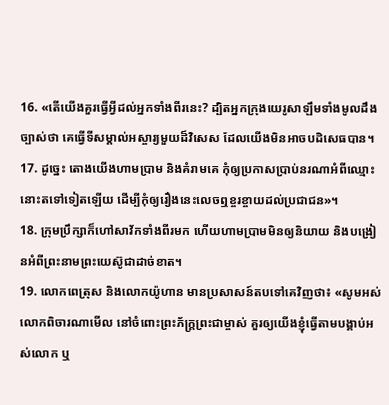16. «តើយើងគួរធ្វើអ្វីដល់អ្នកទាំងពីរនេះ? ដ្បិតអ្នកក្រុងយេរូសាឡឹមទាំងមូលដឹងច្បាស់ថា គេធ្វើទីសម្គាល់អស្ចារ្យមួយដ៏វិសេស ដែលយើងមិនអាចបដិសេធបាន។
17. ដូច្នេះ តោងយើងហាមប្រាម និងគំរាមគេ កុំឲ្យប្រកាសប្រាប់នរណាអំពីឈ្មោះនោះតទៅទៀតឡើយ ដើម្បីកុំឲ្យរឿងនេះលេចឮខ្ចរខ្ចាយដល់ប្រជាជន»។
18. ក្រុមប្រឹក្សាក៏ហៅសាវ័កទាំងពីរមក ហើយហាមប្រាមមិនឲ្យនិយាយ និងបង្រៀនអំពីព្រះនាមព្រះយេស៊ូជាដាច់ខាត។
19. លោកពេត្រុស និងលោកយ៉ូហាន មានប្រសាសន៍តបទៅគេវិញថា៖ «សូមអស់លោកពិចារណាមើល នៅចំពោះព្រះភ័ក្ត្រព្រះជាម្ចាស់ គួរឲ្យយើងខ្ញុំធ្វើតាមបង្គាប់អស់លោក ឬ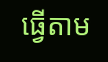ធ្វើតាម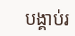បង្គាប់រ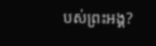បស់ព្រះអង្គ?